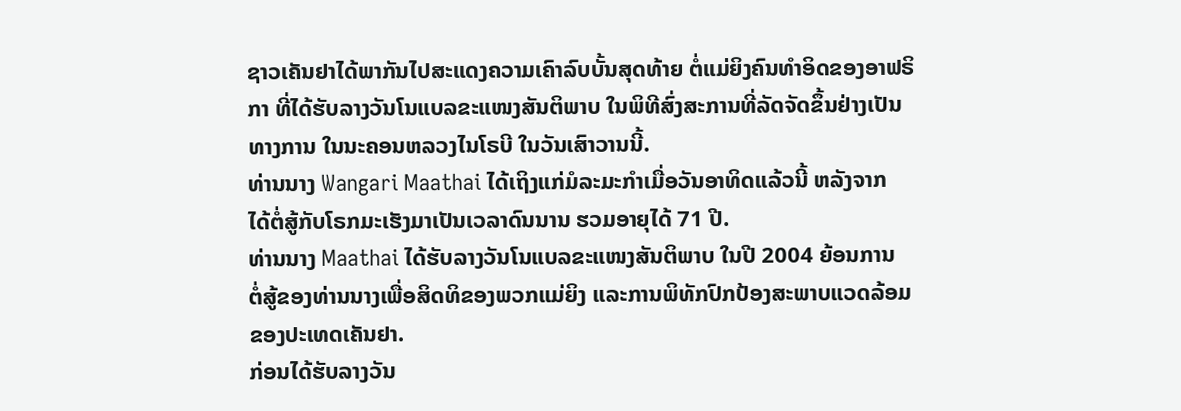ຊາວເຄັນຢາໄດ້ພາກັນໄປສະແດງຄວາມເຄົາລົບບັ້ນສຸດທ້າຍ ຕໍ່ແມ່ຍິງຄົນທໍາອິດຂອງອາຟຣິ
ກາ ທີ່ໄດ້ຮັບລາງວັນໂນແບລຂະແໜງສັນຕິພາບ ໃນພິທີສົ່ງສະການທີ່ລັດຈັດຂຶ້ນຢ່າງເປັນ
ທາງການ ໃນນະຄອນຫລວງໄນໂຣບີ ໃນວັນເສົາວານນີ້.
ທ່ານນາງ Wangari Maathai ໄດ້ເຖິງແກ່ມໍລະມະກໍາເມື່ອວັນອາທິດແລ້ວນີ້ ຫລັງຈາກ
ໄດ້ຕໍ່ສູ້ກັບໂຣກມະເຮັງມາເປັນເວລາດົນນານ ຮວມອາຍຸໄດ້ 71 ປີ.
ທ່ານນາງ Maathai ໄດ້ຮັບລາງວັນໂນແບລຂະແໜງສັນຕິພາບ ໃນປີ 2004 ຍ້ອນການ
ຕໍ່ສູ້ຂອງທ່ານນາງເພື່ອສິດທິຂອງພວກແມ່ຍິງ ແລະການພິທັກປົກປ້ອງສະພາບແວດລ້ອມ
ຂອງປະເທດເຄັນຢາ.
ກ່ອນໄດ້ຮັບລາງວັນ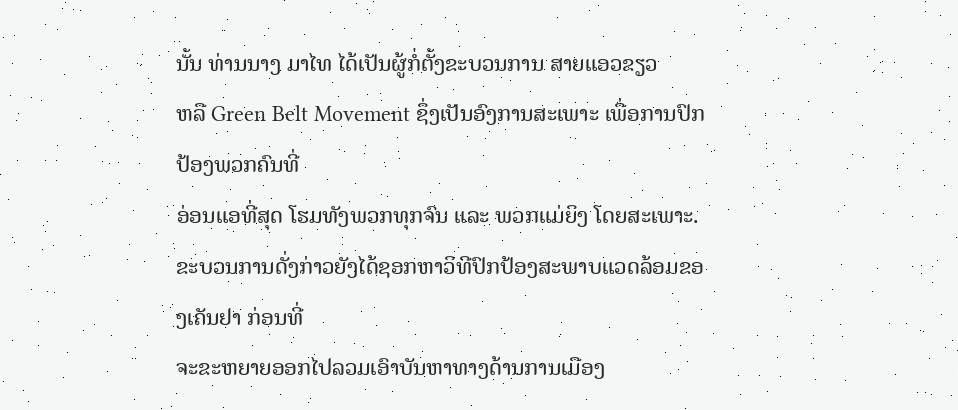ນັ້ນ ທ່ານນາງ ມາໄທ ໄດ້ເປັນຜູ້ກໍ່ຕັ້ງຂະບວນການ ສາຍແອວຂຽວ
ຫລື Green Belt Movement ຊຶ່ງເປັນອົງການສະເພາະ ເພື່ອການປົກປ້ອງພວກຄົນທີ່
ອ່ອນແອທີ່ສຸດ ໂຮມທັງພວກທຸກຈົນ ແລະ ພວກແມ່ຍິງ ໂດຍສະເພາະ.
ຂະບວນການດັ່ງກ່າວຍັງໄດ້ຊອກຫາວິທີປົກປ້ອງສະພາບແວດລ້ອມຂອງເຄັນຢາ ກ່ອນທີ່
ຈະຂະຫຍາຍອອກໄປລວມເອົາບັນຫາທາງດ້ານການເມືອງ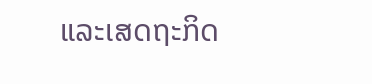ແລະເສດຖະກິດ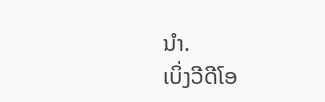ນໍາ.
ເບິ່ງວີດີໂອ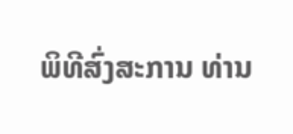ພິທີສົ່ງສະການ ທ່ານ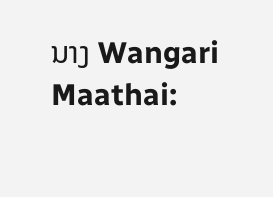ນາງ Wangari Maathai: